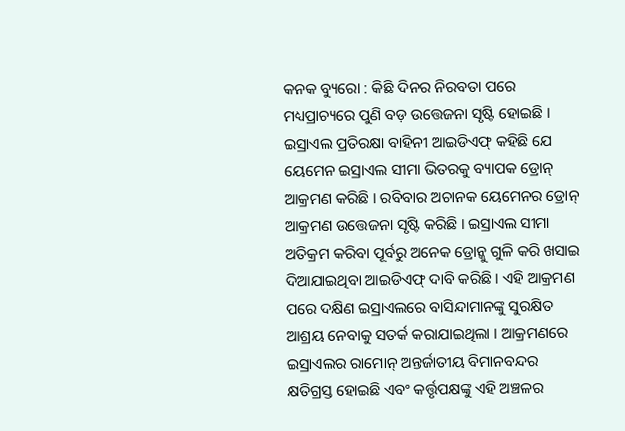କନକ ବ୍ୟୁରୋ : କିଛି ଦିନର ନିରବତା ପରେ ମଧ୍ୟପ୍ରାଚ୍ୟରେ ପୁଣି ବଡ଼ ଉତ୍ତେଜନା ସୃଷ୍ଟି ହୋଇଛି । ଇସ୍ରାଏଲ ପ୍ରତିରକ୍ଷା ବାହିନୀ ଆଇଡିଏଫ୍ କହିଛି ଯେ ୟେମେନ ଇସ୍ରାଏଲ ସୀମା ଭିତରକୁ ବ୍ୟାପକ ଡ୍ରୋନ୍ ଆକ୍ରମଣ କରିଛି । ରବିବାର ଅଚାନକ ୟେମେନର ଡ୍ରୋନ୍ ଆକ୍ରମଣ ଉତ୍ତେଜନା ସୃଷ୍ଟି କରିଛି । ଇସ୍ରାଏଲ ସୀମା ଅତିକ୍ରମ କରିବା ପୂର୍ବରୁ ଅନେକ ଡ୍ରୋନ୍କୁ ଗୁଳି କରି ଖସାଇ ଦିଆଯାଇଥିବା ଆଇଡିଏଫ୍ ଦାବି କରିଛି । ଏହି ଆକ୍ରମଣ ପରେ ଦକ୍ଷିଣ ଇସ୍ରାଏଲରେ ବାସିନ୍ଦାମାନଙ୍କୁ ସୁରକ୍ଷିତ ଆଶ୍ରୟ ନେବାକୁ ସତର୍କ କରାଯାଇଥିଲା । ଆକ୍ରମଣରେ ଇସ୍ରାଏଲର ରାମୋନ୍ ଅନ୍ତର୍ଜାତୀୟ ବିମାନବନ୍ଦର କ୍ଷତିଗ୍ରସ୍ତ ହୋଇଛି ଏବଂ କର୍ତ୍ତୃପକ୍ଷଙ୍କୁ ଏହି ଅଞ୍ଚଳର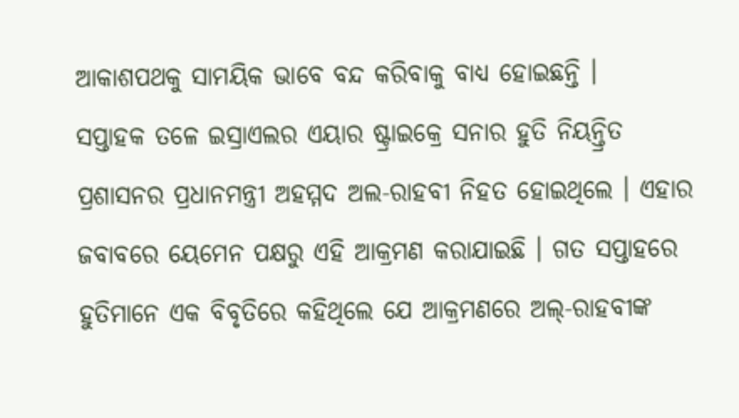ଆକାଶପଥକୁ ସାମୟିକ ଭାବେ ବନ୍ଦ କରିବାକୁ ବାଧ୍ୟ ହୋଇଛନ୍ତି ।
ସପ୍ତାହକ ତଳେ ଇସ୍ରାଏଲର ଏୟାର ଷ୍ଟ୍ରାଇକ୍ରେ ସନାର ହୁତି ନିୟନ୍ତ୍ରିତ ପ୍ରଶାସନର ପ୍ରଧାନମନ୍ତ୍ରୀ ଅହମ୍ମଦ ଅଲ-ରାହବୀ ନିହତ ହୋଇଥିଲେ । ଏହାର ଜବାବରେ ୟେମେନ ପକ୍ଷରୁ ଏହି ଆକ୍ରମଣ କରାଯାଇଛି । ଗତ ସପ୍ତାହରେ ହୁତିମାନେ ଏକ ବିବୃତିରେ କହିଥିଲେ ଯେ ଆକ୍ରମଣରେ ଅଲ୍-ରାହବୀଙ୍କ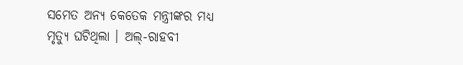ସମେତ ଅନ୍ୟ କେତେକ ମନ୍ତ୍ରୀଙ୍କର ମଧ୍ୟ ମୃତ୍ୟୁ ଘଟିଥିଲା । ଅଲ୍-ରାହବୀ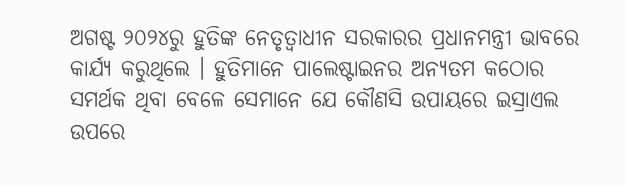ଅଗଷ୍ଟ ୨୦୨୪ରୁ ହୁତିଙ୍କ ନେତୃତ୍ୱାଧୀନ ସରକାରର ପ୍ରଧାନମନ୍ତ୍ରୀ ଭାବରେ କାର୍ଯ୍ୟ କରୁଥିଲେ । ହୁତିମାନେ ପାଲେଷ୍ଟାଇନର ଅନ୍ୟତମ କଠୋର ସମର୍ଥକ ଥିବା ବେଳେ ସେମାନେ ଯେ କୌଣସି ଉପାୟରେ ଇସ୍ରାଏଲ ଉପରେ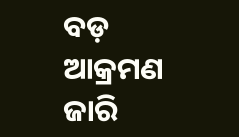ବଡ଼ ଆକ୍ରମଣ ଜାରି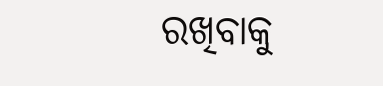ରଖିବାକୁ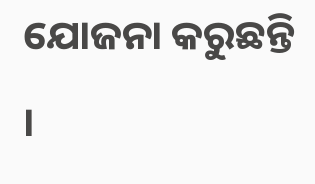ଯୋଜନା କରୁଛନ୍ତି ।